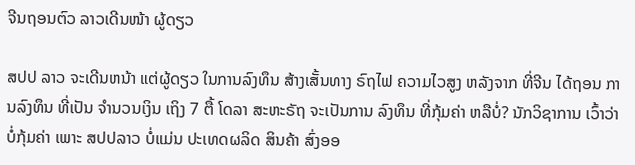ຈີນຖອນຕົວ ລາວເດີນໜ້າ ຜູ້ດຽວ

ສປປ ລາວ ຈະເດີນຫນ້າ ແຕ່ຜູ້ດຽວ ໃນການລົງທຶນ ສ້າງເສັ້ນທາງ ຣົຖໄຟ ຄວາມໄວສູງ ຫລັງຈາກ ທີ່ຈີນ ໄດ້ຖອນ ການລົງທຶນ ທີ່ເປັນ ຈຳນວນເງິນ ເຖິງ 7 ຕື້ ໂດລາ ສະຫະຣັຖ ຈະເປັນການ ລົງທຶນ ທີ່ກຸ້ມຄ່າ ຫລືບໍ່? ນັກວິຊາການ ເວົ້າວ່າ ບໍ່ກຸ້ມຄ່າ ເພາະ ສປປລາວ ບໍ່ແມ່ນ ປະເທດຜລິດ ສິນຄ້າ ສົ່ງອອ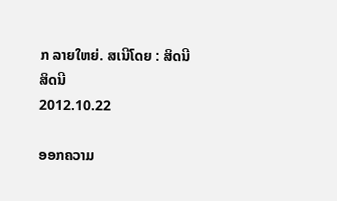ກ ລາຍໃຫຍ່. ສເນີໂດຍ : ສິດນີ
ສິດນີ
2012.10.22

ອອກຄວາມ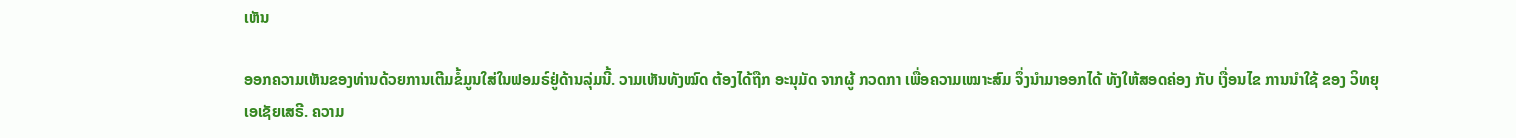ເຫັນ

ອອກຄວາມເຫັນຂອງທ່ານດ້ວຍການເຕີມຂໍ້ມູນໃສ່ໃນຟອມຣ໌ຢູ່ດ້ານລຸ່ມນີ້. ວາມເຫັນທັງໝົດ ຕ້ອງໄດ້ຖືກ ອະນຸມັດ ຈາກຜູ້ ກວດກາ ເພື່ອຄວາມເໝາະສົມ ຈຶ່ງນໍາມາອອກໄດ້ ທັງໃຫ້ສອດຄ່ອງ ກັບ ເງື່ອນໄຂ ການນຳໃຊ້ ຂອງ ວິທຍຸເອເຊັຍເສຣີ. ຄວາມ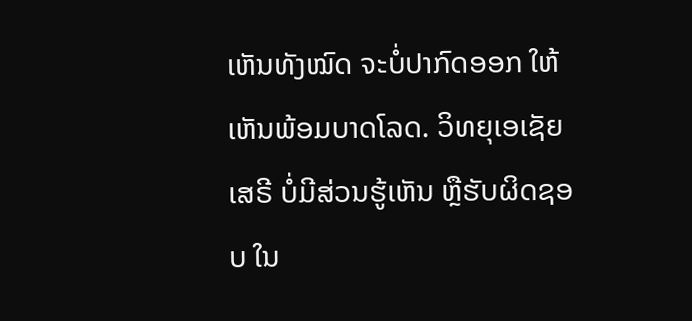ເຫັນທັງໝົດ ຈະບໍ່ປາກົດອອກ ໃຫ້ເຫັນພ້ອມບາດໂລດ. ວິທຍຸເອເຊັຍເສຣີ ບໍ່ມີສ່ວນຮູ້ເຫັນ ຫຼືຮັບຜິດຊອບ ໃນ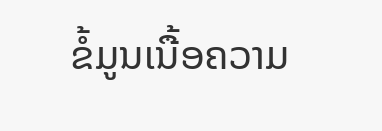ຂໍ້ມູນເນື້ອຄວາມ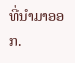ທີ່ນໍາມາອອກ.